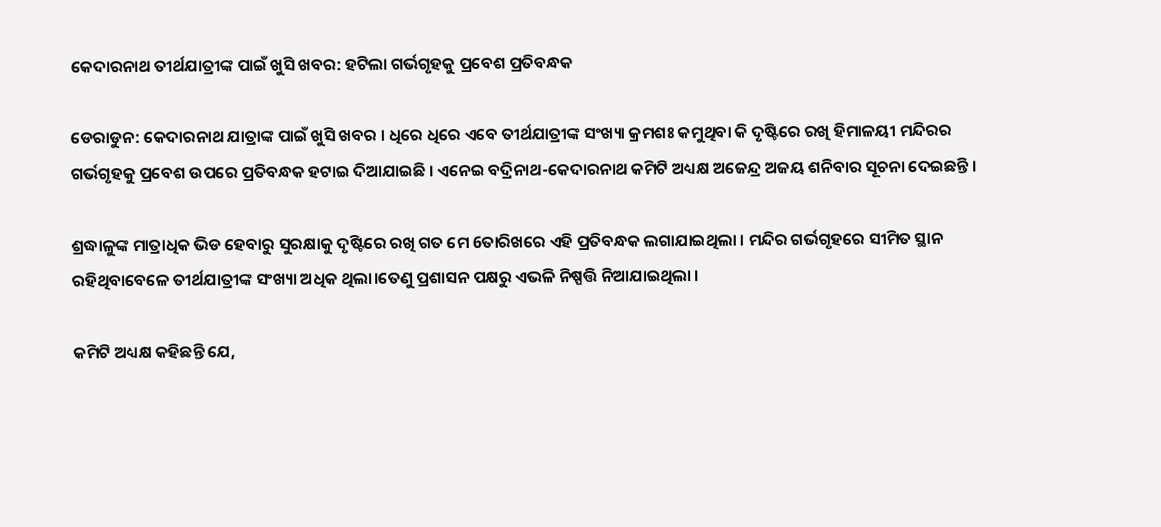କେଦାରନାଥ ତୀର୍ଥଯାତ୍ରୀଙ୍କ ପାଇଁ ଖୁସି ଖବର: ହଟିଲା ଗର୍ଭଗୃହକୁ ପ୍ରବେଶ ପ୍ରତିବନ୍ଧକ

ଡେରାଡୁନ: କେଦାରନାଥ ଯାତ୍ରାଙ୍କ ପାଇଁ ଖୁସି ଖବର । ଧିରେ ଧିରେ ଏବେ ତୀର୍ଥଯାତ୍ରୀଙ୍କ ସଂଖ୍ୟା କ୍ରମଶଃ କମୁଥିବା କି ଦୃଷ୍ଟିରେ ରଖି ହିମାଳୟୀ ମନ୍ଦିରର ଗର୍ଭଗୃହକୁ ପ୍ରବେଶ ଉପରେ ପ୍ରତିବନ୍ଧକ ହଟାଇ ଦିଆଯାଇଛି । ଏନେଇ ବଦ୍ରିନାଥ-କେଦାରନାଥ କମିଟି ଅଧ୍ୟକ୍ଷ ଅଜେନ୍ଦ୍ର ଅଜୟ ଶନିବାର ସୂଚନା ଦେଇଛନ୍ତି ।

ଶ୍ରଦ୍ଧାଳୁଙ୍କ ମାତ୍ରାଧିକ ଭିଡ ହେବାରୁ ସୁରକ୍ଷାକୁ ଦୃଷ୍ଟିରେ ରଖି ଗତ ମେ 6ତାରିଖରେ ଏହି ପ୍ରତିବନ୍ଧକ ଲଗାଯାଇଥିଲା । ମନ୍ଦିର ଗର୍ଭଗୃହରେ ସୀମିତ ସ୍ଥାନ ରହିଥିବାବେଳେ ତୀର୍ଥଯାତ୍ରୀଙ୍କ ସଂଖ୍ୟା ଅଧିକ ଥିଲା।ତେଣୁ ପ୍ରଶାସନ ପକ୍ଷରୁ ଏଭଳି ନିଷ୍ପତ୍ତି ନିଆଯାଇଥିଲା ।

କମିଟି ଅଧ୍ୟକ୍ଷ କହିଛନ୍ତି ଯେ,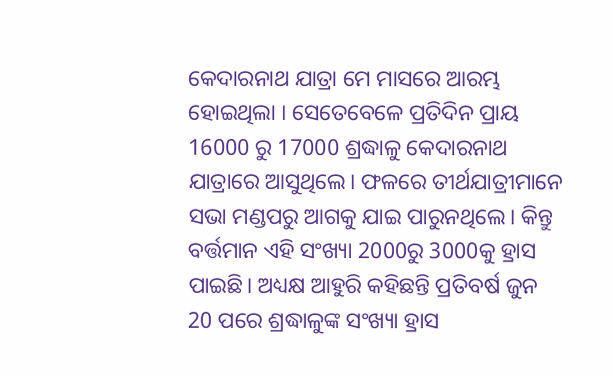କେଦାରନାଥ ଯାତ୍ରା ମେ ମାସରେ ଆରମ୍ଭ ହୋଇଥିଲା । ସେତେବେଳେ ପ୍ରତିଦିନ ପ୍ରାୟ 16000 ରୁ 17000 ଶ୍ରଦ୍ଧାଳୁ କେଦାରନାଥ ଯାତ୍ରାରେ ଆସୁଥିଲେ। ଫଳରେ ତୀର୍ଥଯାତ୍ରୀମାନେ ସଭା ମଣ୍ଡପରୁ ଆଗକୁ ଯାଇ ପାରୁନଥିଲେ। କିନ୍ତୁ ବର୍ତ୍ତମାନ ଏହି ସଂଖ୍ୟା 2000ରୁ 3000କୁ ହ୍ରାସ ପାଇଛି। ଅଧ୍ୟକ୍ଷ ଆହୁରି କହିଛନ୍ତି ପ୍ରତିବର୍ଷ ଜୁନ 20 ପରେ ଶ୍ରଦ୍ଧାଳୁଙ୍କ ସଂଖ୍ୟା ହ୍ରାସ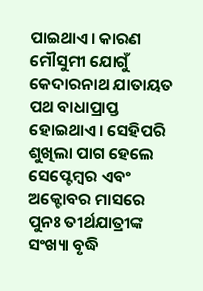ପାଇଥାଏ। କାରଣ ମୌସୁମୀ ଯୋଗୁଁ କେଦାରନାଥ ଯାତାୟତ ପଥ ବାଧାପ୍ରାପ୍ତ ହୋଇଥାଏ। ସେହିପରି ଶୁଖିଲା ପାଗ ହେଲେ ସେପ୍ଟେମ୍ବର ଏବଂ ଅକ୍ଟୋବର ମାସରେ ପୁନଃ ତୀର୍ଥଯାତ୍ରୀଙ୍କ ସଂଖ୍ୟା ବୃଦ୍ଧି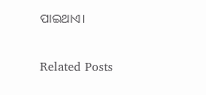ପାଇଥାଏ।

Related Posts